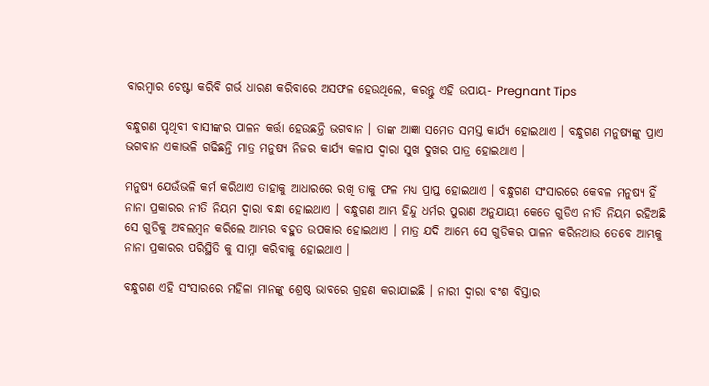ବାରମ୍ବାର ଚେଷ୍ଟା କରିବି ଗର୍ଭ ଧାରଣ କରିବାରେ ଅସଫଳ ହେଉଥିଲେ, କରନ୍ତୁ ଏହି ଉପାୟ- Pregnant Tips

ବନ୍ଧୁଗଣ ପୃଥିବୀ ବାସୀଙ୍କର ପାଳନ କର୍ତ୍ତା ହେଉଛନ୍ତି ଭଗବାନ । ତାଙ୍କ ଆଜ୍ଞା ସମେତ ସମସ୍ତ କାର୍ଯ୍ୟ ହୋଇଥାଏ । ବନ୍ଧୁଗଣ ମନୁଷ୍ୟଙ୍କୁ ପ୍ରାଏ ଭଗବାନ ଏକାଭଳି ଗଢିଛନ୍ତି ମାତ୍ର ମନୁଷ୍ୟ ନିଜର କାର୍ଯ୍ୟ କଳାପ ଦ୍ଵାରା ସୁଖ ଦୁଖର ପାତ୍ର ହୋଇଥାଏ ।

ମନୁଷ୍ୟ ଯେଉଁଭଳି କର୍ମ କରିଥାଏ ତାହାକୁ ଆଧାରରେ ରଖି ତାକୁ ଫଳ ମଧ୍ୟ ପ୍ରାପ୍ତ ହୋଇଥାଏ । ବନ୍ଧୁଗଣ ସଂସାରରେ କେବଳ ମନୁଷ୍ୟ ହିଁ ନାନା ପ୍ରକାରର ନୀତି ନିୟମ ଦ୍ଵାରା ବନ୍ଧା ହୋଇଥାଏ । ବନ୍ଧୁଗଣ ଆମ୍ଭ ହିନ୍ଦୁ ଧର୍ମର ପୁରାଣ ଅନୁଯାୟୀ କେତେ ଗୁଡିଏ ନୀତି ନିୟମ ରହିଅଛି ସେ ଗୁଡିକୁ ଅବଲମ୍ବନ କରିଲେ ଆମ୍ଭର ବହୁତ ଉପକାର ହୋଇଥାଏ । ମାତ୍ର ଯଦି ଆମ୍ଭେ ସେ ଗୁଡିକର ପାଳନ କରିନଥାଉ ତେବେ ଆମ୍ଭକୁ ନାନା ପ୍ରକାରର ପରିସ୍ଥିତି କୁ ସାମ୍ନା କରିବାକୁ ହୋଇଥାଏ ।

ବନ୍ଧୁଗଣ ଏହି ସଂସାରରେ ମହିଳା ମାନଙ୍କୁ ଶ୍ରେଷ୍ଠ ଭାବରେ ଗ୍ରହଣ କରାଯାଇଛି । ନାରୀ ଦ୍ଵାରା ବଂଶ ବିସ୍ତାର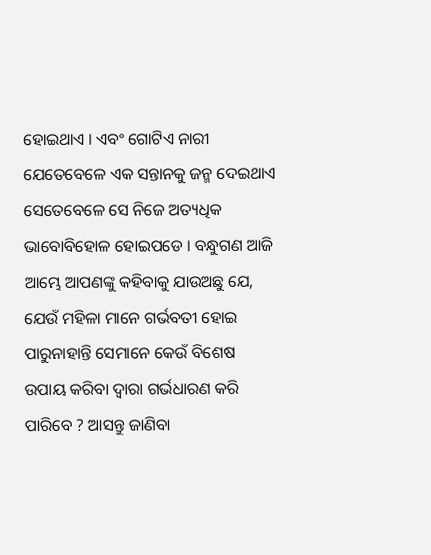ହୋଇଥାଏ । ଏବଂ ଗୋଟିଏ ନାରୀ ଯେତେବେଳେ ଏକ ସନ୍ତାନକୁ ଜନ୍ମ ଦେଇଥାଏ ସେତେବେଳେ ସେ ନିଜେ ଅତ୍ୟଧିକ ଭାବୋବିହୋଳ ହୋଇପଡେ । ବନ୍ଧୁଗଣ ଆଜି ଆମ୍ଭେ ଆପଣଙ୍କୁ କହିବାକୁ ଯାଉଅଛୁ ଯେ, ଯେଉଁ ମହିଳା ମାନେ ଗର୍ଭବତୀ ହୋଇ ପାରୁନାହାନ୍ତି ସେମାନେ କେଉଁ ବିଶେଷ ଉପାୟ କରିବା ଦ୍ଵାରା ଗର୍ଭଧାରଣ କରି ପାରିବେ ? ଆସନ୍ତୁ ଜାଣିବା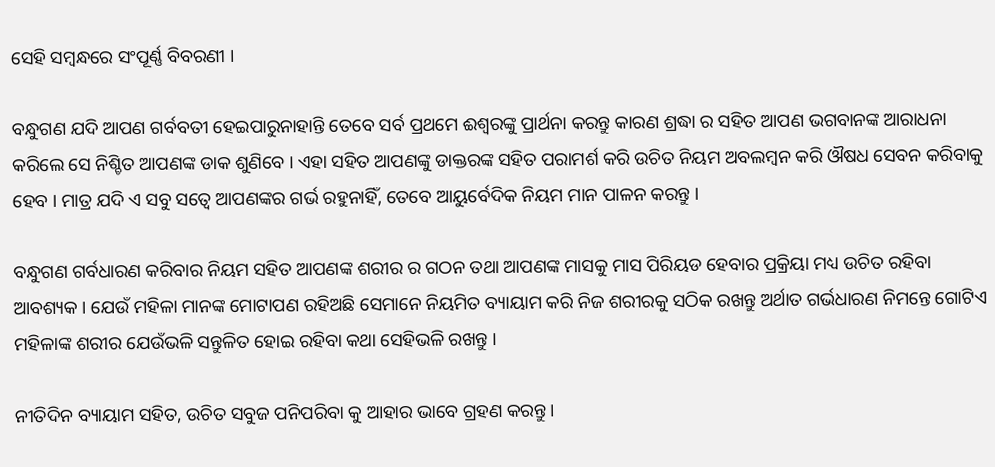ସେହି ସମ୍ବନ୍ଧରେ ସଂପୂର୍ଣ୍ଣ ବିବରଣୀ ।

ବନ୍ଧୁଗଣ ଯଦି ଆପଣ ଗର୍ବବତୀ ହେଇପାରୁନାହାନ୍ତି ତେବେ ସର୍ବ ପ୍ରଥମେ ଈଶ୍ଵରଙ୍କୁ ପ୍ରାର୍ଥନା କରନ୍ତୁ କାରଣ ଶ୍ରଦ୍ଧା ର ସହିତ ଆପଣ ଭଗବାନଙ୍କ ଆରାଧନା କରିଲେ ସେ ନିଶ୍ଚିତ ଆପଣଙ୍କ ଡାକ ଶୁଣିବେ । ଏହା ସହିତ ଆପଣଙ୍କୁ ଡାକ୍ତରଙ୍କ ସହିତ ପରାମର୍ଶ କରି ଉଚିତ ନିୟମ ଅବଲମ୍ବନ କରି ଔଷଧ ସେବନ କରିବାକୁ ହେବ । ମାତ୍ର ଯଦି ଏ ସବୁ ସତ୍ଵେ ଆପଣଙ୍କର ଗର୍ଭ ରହୁନାହିଁ, ତେବେ ଆୟୁର୍ବେଦିକ ନିୟମ ମାନ ପାଳନ କରନ୍ତୁ ।

ବନ୍ଧୁଗଣ ଗର୍ବଧାରଣ କରିବାର ନିୟମ ସହିତ ଆପଣଙ୍କ ଶରୀର ର ଗଠନ ତଥା ଆପଣଙ୍କ ମାସକୁ ମାସ ପିରିୟଡ ହେବାର ପ୍ରକ୍ରିୟା ମଧ୍ୟ ଉଚିତ ରହିବା ଆବଶ୍ୟକ । ଯେଉଁ ମହିଳା ମାନଙ୍କ ମୋଟାପଣ ରହିଅଛି ସେମାନେ ନିୟମିତ ବ୍ୟାୟାମ କରି ନିଜ ଶରୀରକୁ ସଠିକ ରଖନ୍ତୁ ଅର୍ଥାତ ଗର୍ଭଧାରଣ ନିମନ୍ତେ ଗୋଟିଏ ମହିଳାଙ୍କ ଶରୀର ଯେଉଁଭଳି ସନ୍ତୁଳିତ ହୋଇ ରହିବା କଥା ସେହିଭଳି ରଖନ୍ତୁ ।

ନୀତିଦିନ ବ୍ୟାୟାମ ସହିତ, ଉଚିତ ସବୁଜ ପନିପରିବା କୁ ଆହାର ଭାବେ ଗ୍ରହଣ କରନ୍ତୁ ।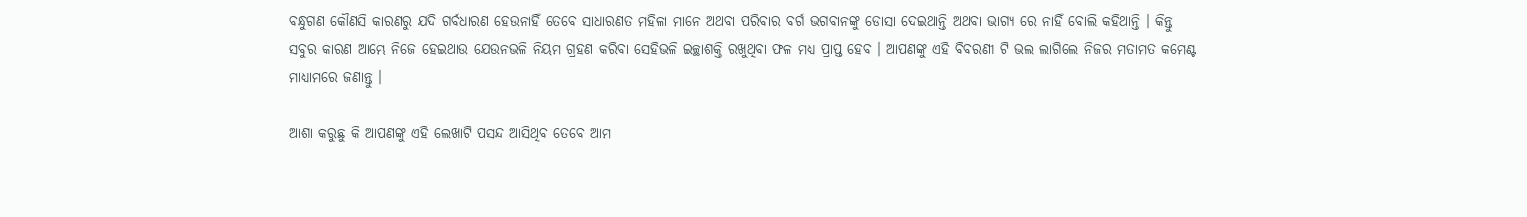ବନ୍ଧୁଗଣ କୌଣସି କାରଣରୁ ଯଦି ଗର୍ବଧାରଣ ହେଉନାହିଁ ତେବେ ସାଧାରଣତ ମହିଳା ମାନେ ଅଥବା ପରିବାର ବର୍ଗ ଭଗବାନଙ୍କୁ ଡୋସା ଦେଇଥାନ୍ତି ଅଥବା ଭାଗ୍ୟ ରେ ନାହିଁ ବୋଲି କହିଥାନ୍ତି । କିନ୍ତୁ ସବୁର କାରଣ ଆମ୍ଭେ ନିଜେ ହେଇଥାଉ ଯେଉନଭଳି ନିୟମ ଗ୍ରହଣ କରିବା ସେହିଭଳି ଇଚ୍ଛାଶକ୍ତି ରଖୁଥିବା ଫଳ ମଧ୍ୟ ପ୍ରାପ୍ତ ହେବ । ଆପଣଙ୍କୁ ଏହି ବିବରଣୀ ଟି ଭଲ ଲାଗିଲେ ନିଜର ମତାମତ କମେଣ୍ଟ ମାଧ୍ୟାମରେ ଜଣାନ୍ତୁ ।

ଆଶା କରୁଛୁ କି ଆପଣଙ୍କୁ ଏହି ଲେଖାଟି ପସନ୍ଦ ଆସିଥିବ ତେବେ ଆମ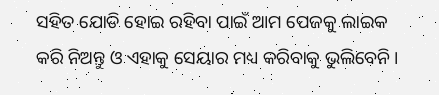ସହିତ ଯୋଡି ହୋଇ ରହିବା ପାଇଁ ଆମ ପେଜକୁ ଲାଇକ କରି ନିଅନ୍ତୁ ଓ ଏହାକୁ ସେୟାର ମଧ୍ୟ କରିବାକୁ ଭୁଲିବେନି ।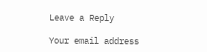Leave a Reply

Your email address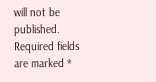will not be published. Required fields are marked *